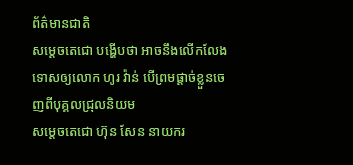ព័ត៌មានជាតិ
សម្ដេចតេជោ បង្ហើបថា អាចនឹងលើកលែងទោសឲ្យលោក ហូរ វ៉ាន់ បើព្រមផ្ដាច់ខ្លួនចេញពីបុគ្គលជ្រុលនិយម
សម្ដេចតេជោ ហ៊ុន សែន នាយករ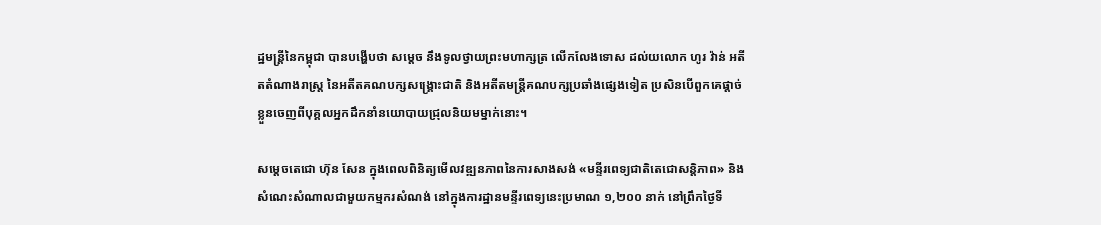ដ្ឋមន្ត្រីនៃកម្ពុជា បានបង្ហើបថា សម្ដេច នឹងទូលថ្វាយព្រះមហាក្សត្រ លើកលែងទោស ដល់យលោក ហូរ វ៉ាន់ អតីតតំណាងរាស្រ្ត នៃអតីតគណបក្សសង្គ្រោះជាតិ និងអតីតមន្ត្រីគណបក្សប្រឆាំងផ្សេងទៀត ប្រសិនបើពួកគេផ្ដាច់ខ្លួនចេញពីបុគ្គលអ្នកដឹកនាំនយោបាយជ្រុលនិយមម្នាក់នោះ។

សម្ដេចតេជោ ហ៊ុន សែន ក្នុងពេលពិនិត្យមើលវឌ្ឍនភាពនៃការសាងសង់ «មន្ទីរពេទ្យជាតិតេជោសន្ដិភាព» និងសំណេះសំណាលជាមួយកម្មករសំណង់ នៅក្នុងការដ្ឋានមន្ទីរពេទ្យនេះប្រមាណ ១,២០០ នាក់ នៅព្រឹកថ្ងៃទី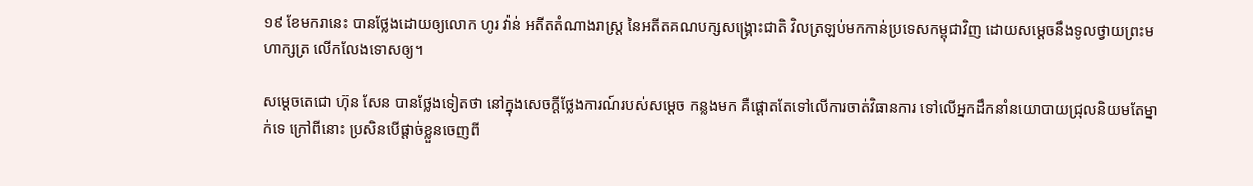១៩ ខែមករានេះ បានថ្លែងដោយឲ្យលោក ហូរ វ៉ាន់ អតីតតំណាងរាស្រ្ត នៃអតីតគណបក្សសង្គ្រោះជាតិ វិលត្រឡប់មកកាន់ប្រទេសកម្ពុជាវិញ ដោយសម្ដេចនឹងទូលថ្វាយព្រះមហាក្សត្រ លើកលែងទោសឲ្យ។

សម្ដេចតេជោ ហ៊ុន សែន បានថ្លែងទៀតថា នៅក្នុងសេចក្ដីថ្លែងការណ៍របស់សម្ដេច កន្លងមក គឺផ្ដោតតែទៅលើការចាត់វិធានការ ទៅលើអ្នកដឹកនាំនយោបាយជ្រុលនិយមតែម្នាក់ទេ ក្រៅពីនោះ ប្រសិនបើផ្ដាច់ខ្លួនចេញពី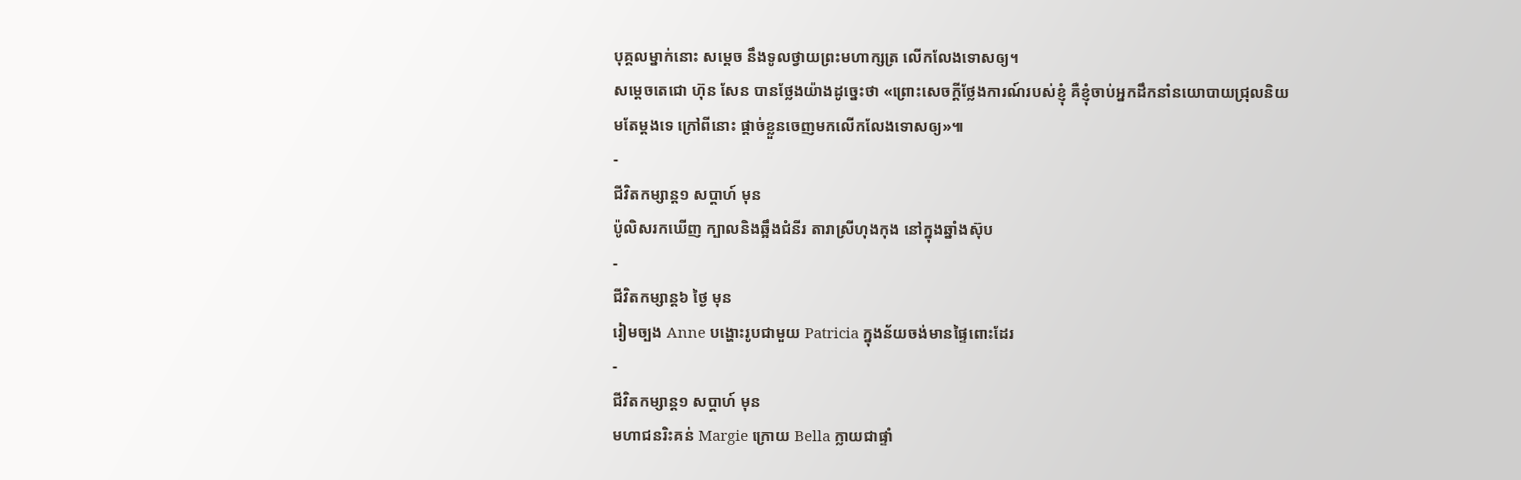បុគ្គលម្នាក់នោះ សម្ដេច នឹងទូលថ្វាយព្រះមហាក្សត្រ លើកលែងទោសឲ្យ។
សម្ដេចតេជោ ហ៊ុន សែន បានថ្លែងយ៉ាងដូច្នេះថា «ព្រោះសេចក្ដីថ្លែងការណ៍របស់ខ្ញុំ គឺខ្ញុំចាប់អ្នកដឹកនាំនយោបាយជ្រុលនិយមតែម្ដងទេ ក្រៅពីនោះ ផ្ដាច់ខ្លួនចេញមកលើកលែងទោសឲ្យ»៕
-
ជីវិតកម្សាន្ដ១ សប្តាហ៍ មុន
ប៉ូលិសរកឃើញ ក្បាលនិងឆ្អឹងជំនីរ តារាស្រីហុងកុង នៅក្នុងឆ្នាំងស៊ុប
-
ជីវិតកម្សាន្ដ៦ ថ្ងៃ មុន
រៀមច្បង Anne បង្ហោះរូបជាមួយ Patricia ក្នុងន័យចង់មានផ្ទៃពោះដែរ
-
ជីវិតកម្សាន្ដ១ សប្តាហ៍ មុន
មហាជនរិះគន់ Margie ក្រោយ Bella ក្លាយជាផ្ទាំ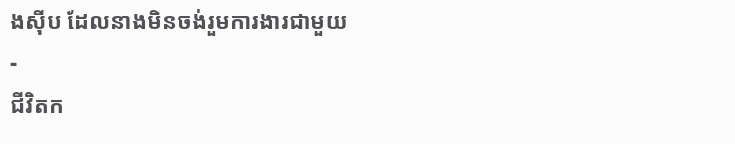ងស៊ីប ដែលនាងមិនចង់រួមការងារជាមួយ
-
ជីវិតក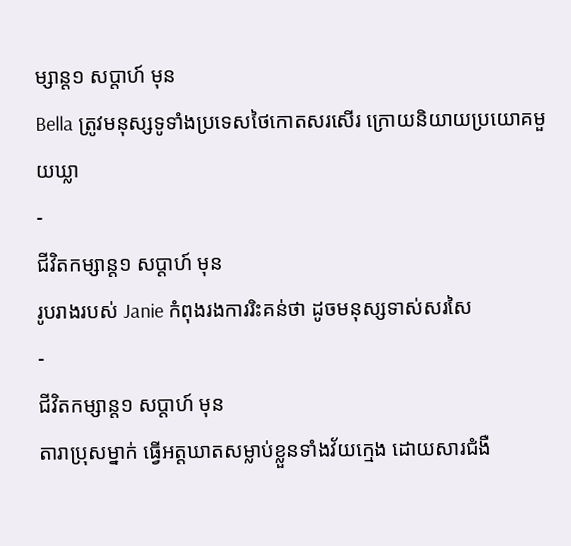ម្សាន្ដ១ សប្តាហ៍ មុន
Bella ត្រូវមនុស្សទូទាំងប្រទេសថៃកោតសរសើរ ក្រោយនិយាយប្រយោគមួយឃ្លា
-
ជីវិតកម្សាន្ដ១ សប្តាហ៍ មុន
រូបរាងរបស់ Janie កំពុងរងការរិះគន់ថា ដូចមនុស្សទាស់សរសៃ
-
ជីវិតកម្សាន្ដ១ សប្តាហ៍ មុន
តារាប្រុសម្នាក់ ធ្វើអត្តឃាតសម្លាប់ខ្លួនទាំងវ័យក្មេង ដោយសារជំងឺ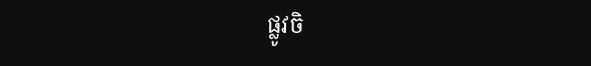ផ្លូវចិ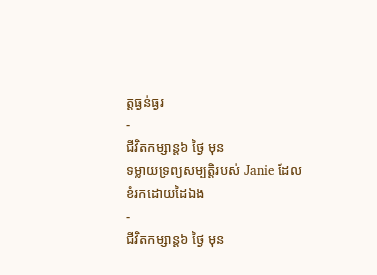ត្តធ្ងន់ធ្ងរ
-
ជីវិតកម្សាន្ដ៦ ថ្ងៃ មុន
ទម្លាយទ្រព្យសម្បត្តិរបស់ Janie ដែលខំរកដោយដៃឯង
-
ជីវិតកម្សាន្ដ៦ ថ្ងៃ មុន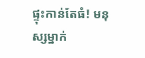ផ្ទុះកាន់តែធំ! មនុស្សម្នាក់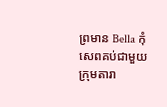ព្រមាន Bella កុំសេពគប់ជាមួយក្រុមតារា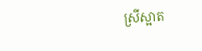ស្រីស្អាត